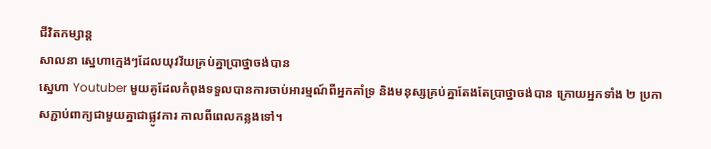ជីវិតកម្សាន្ដ
សាលនា ស្នេហាក្មេងៗដែលយុវវ័យគ្រប់គ្នាប្រាថ្នាចង់បាន
ស្នេហា Youtuber មួយគូដែលកំពុងទទួលបានការចាប់អារម្មណ៍ពីអ្នកគាំទ្រ និងមនុស្សគ្រប់គ្នាតែងតែប្រាថ្នាចង់បាន ក្រោយអ្នកទាំង ២ ប្រកាសភ្ជាប់ពាក្យជាមួយគ្នាជាផ្លូវការ កាលពីពេលកន្លងទៅ។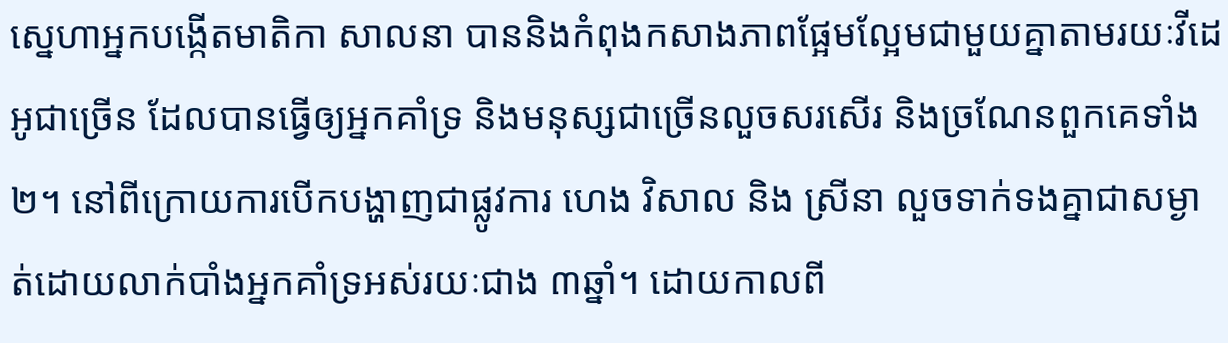ស្នេហាអ្នកបង្កើតមាតិកា សាលនា បាននិងកំពុងកសាងភាពផ្អែមល្អែមជាមួយគ្នាតាមរយៈវីដេអូជាច្រើន ដែលបានធ្វើឲ្យអ្នកគាំទ្រ និងមនុស្សជាច្រើនលួចសរសើរ និងច្រណែនពួកគេទាំង២។ នៅពីក្រោយការបើកបង្ហាញជាផ្លូវការ ហេង វិសាល និង ស្រីនា លួចទាក់ទងគ្នាជាសម្ងាត់ដោយលាក់បាំងអ្នកគាំទ្រអស់រយៈជាង ៣ឆ្នាំ។ ដោយកាលពី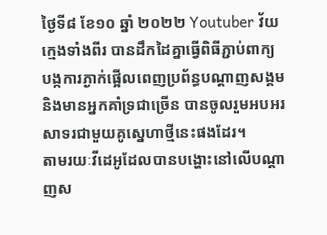ថ្ងៃទី៨ ខែ១០ ឆ្នាំ ២០២២ Youtuber វ័យក្មេងទាំងពីរ បានដឹកដៃគ្នាធ្វើពិធីភ្ជាប់ពាក្យ បង្កការភ្ងាក់ផ្អើលពេញប្រព័ន្ធបណ្ដាញសង្គម និងមានអ្នកគាំទ្រជាច្រើន បានចូលរួមអបអរសាទរជាមួយគូស្នេហាថ្មីនេះផងដែរ។
តាមរយៈវីដេអូដែលបានបង្ហោះនៅលើបណ្ដាញស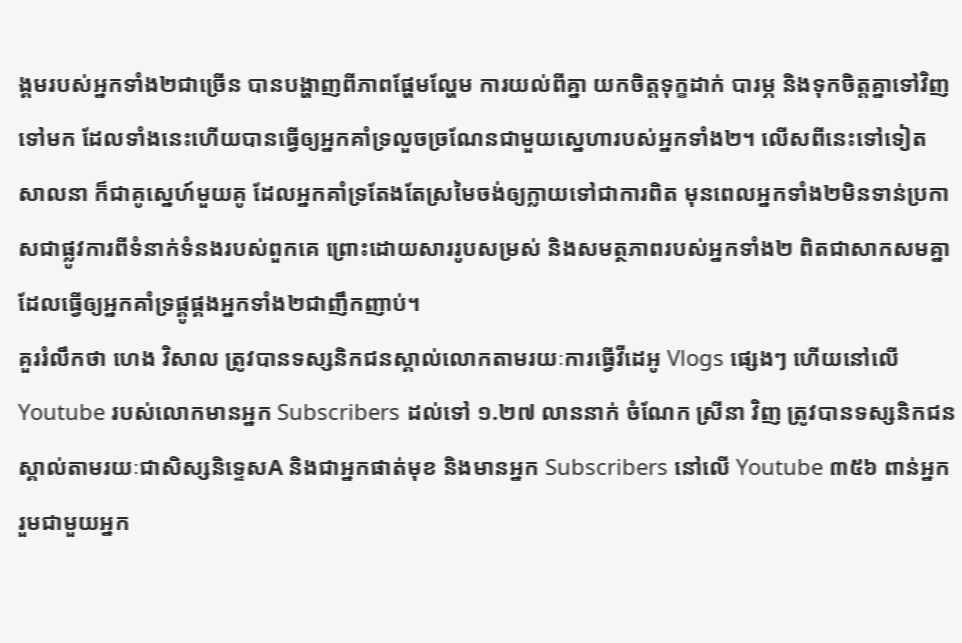ង្គមរបស់អ្នកទាំង២ជាច្រើន បានបង្ហាញពីភាពផ្ហែមល្ហែម ការយល់ពីគ្នា យកចិត្តទុក្ខដាក់ បារម្ភ និងទុកចិត្តគ្នាទៅវិញទៅមក ដែលទាំងនេះហើយបានធ្វើឲ្យអ្នកគាំទ្រលួចច្រណែនជាមួយស្នេហារបស់អ្នកទាំង២។ លើសពីនេះទៅទៀត សាលនា ក៏ជាគូស្នេហ៍មួយគូ ដែលអ្នកគាំទ្រតែងតែស្រមៃចង់ឲ្យក្លាយទៅជាការពិត មុនពេលអ្នកទាំង២មិនទាន់ប្រកាសជាផ្លូវការពីទំនាក់ទំនងរបស់ពួកគេ ព្រោះដោយសាររូបសម្រស់ និងសមត្ថភាពរបស់អ្នកទាំង២ ពិតជាសាកសមគ្នា ដែលធ្វើឲ្យអ្នកគាំទ្រផ្គូផ្គងអ្នកទាំង២ជាញឹកញាប់។
គួររំលឹកថា ហេង វិសាល ត្រូវបានទស្សនិកជនស្គាល់លោកតាមរយៈការធ្វើវីដេអូ Vlogs ផ្សេងៗ ហើយនៅលើ Youtube របស់លោកមានអ្នក Subscribers ដល់ទៅ ១.២៧ លាននាក់ ចំណែក ស្រីនា វិញ ត្រូវបានទស្សនិកជនស្គាល់តាមរយៈជាសិស្សនិទ្ទេសA និងជាអ្នកផាត់មុខ និងមានអ្នក Subscribers នៅលើ Youtube ៣៥៦ ពាន់អ្នក រួមជាមួយអ្នក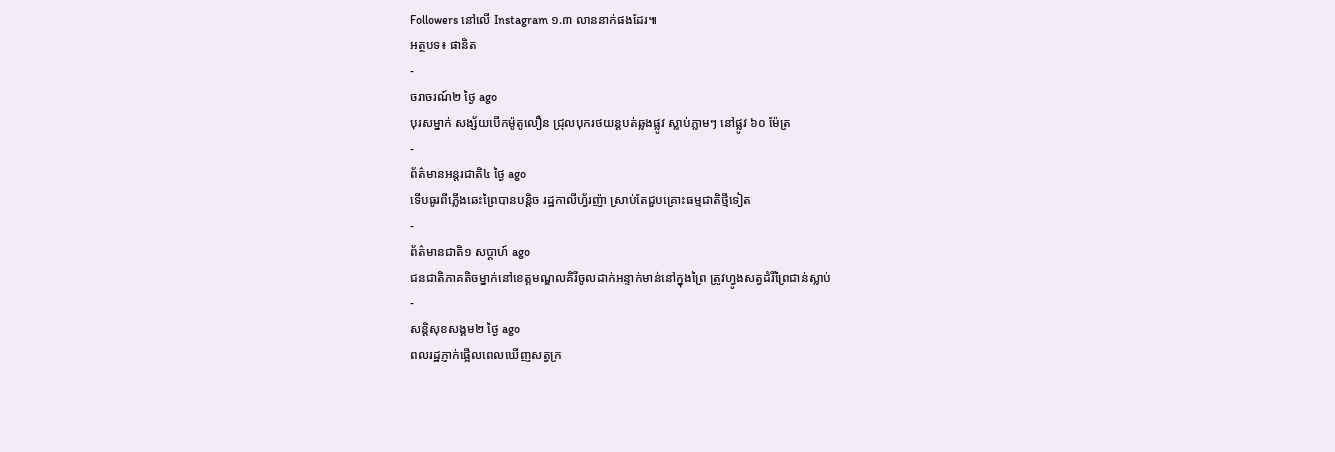Followers នៅលើ Instagram ១.៣ លាននាក់ផងដែរ៕
អត្ថបទ៖ ផានិត
-
ចរាចរណ៍២ ថ្ងៃ ago
បុរសម្នាក់ សង្ស័យបើកម៉ូតូលឿន ជ្រុលបុករថយន្តបត់ឆ្លងផ្លូវ ស្លាប់ភ្លាមៗ នៅផ្លូវ ៦០ ម៉ែត្រ
-
ព័ត៌មានអន្ដរជាតិ៤ ថ្ងៃ ago
ទើបធូរពីភ្លើងឆេះព្រៃបានបន្តិច រដ្ឋកាលីហ្វ័រញ៉ា ស្រាប់តែជួបគ្រោះធម្មជាតិថ្មីទៀត
-
ព័ត៌មានជាតិ១ សប្តាហ៍ ago
ជនជាតិភាគតិចម្នាក់នៅខេត្តមណ្ឌលគិរីចូលដាក់អន្ទាក់មាន់នៅក្នុងព្រៃ ត្រូវហ្វូងសត្វដំរីព្រៃជាន់ស្លាប់
-
សន្តិសុខសង្គម២ ថ្ងៃ ago
ពលរដ្ឋភ្ញាក់ផ្អើលពេលឃើញសត្វក្រ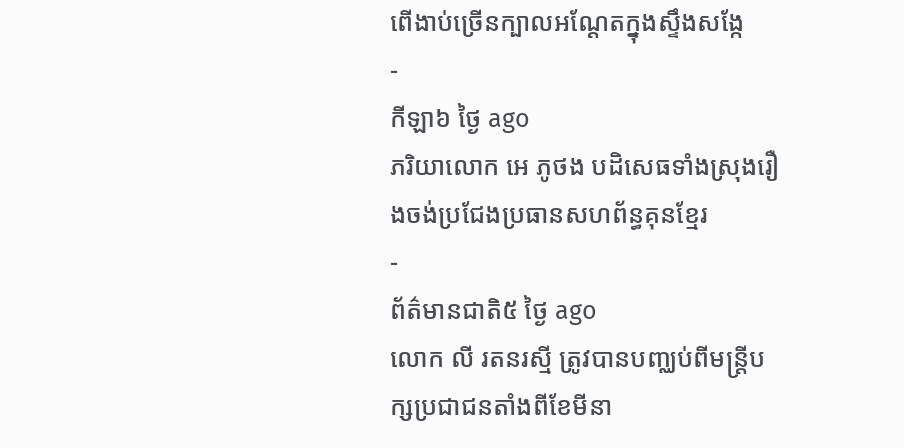ពើងាប់ច្រើនក្បាលអណ្ដែតក្នុងស្ទឹងសង្កែ
-
កីឡា៦ ថ្ងៃ ago
ភរិយាលោក អេ ភូថង បដិសេធទាំងស្រុងរឿងចង់ប្រជែងប្រធានសហព័ន្ធគុនខ្មែរ
-
ព័ត៌មានជាតិ៥ ថ្ងៃ ago
លោក លី រតនរស្មី ត្រូវបានបញ្ឈប់ពីមន្ត្រីបក្សប្រជាជនតាំងពីខែមីនា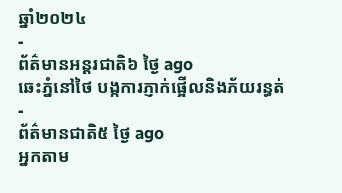ឆ្នាំ២០២៤
-
ព័ត៌មានអន្ដរជាតិ៦ ថ្ងៃ ago
ឆេះភ្នំនៅថៃ បង្កការភ្ញាក់ផ្អើលនិងភ័យរន្ធត់
-
ព័ត៌មានជាតិ៥ ថ្ងៃ ago
អ្នកតាម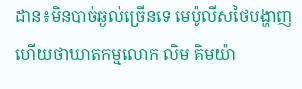ដាន៖មិនបាច់ឆ្ងល់ច្រើនទេ មេប៉ូលីសថៃបង្ហាញហើយថាឃាតកម្មលោក លិម គិមយ៉ា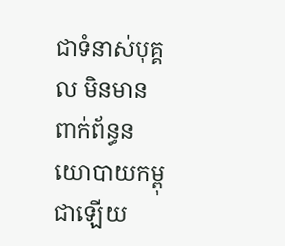ជាទំនាស់បុគ្គល មិនមានពាក់ព័ន្ធនយោបាយកម្ពុជាឡើយ